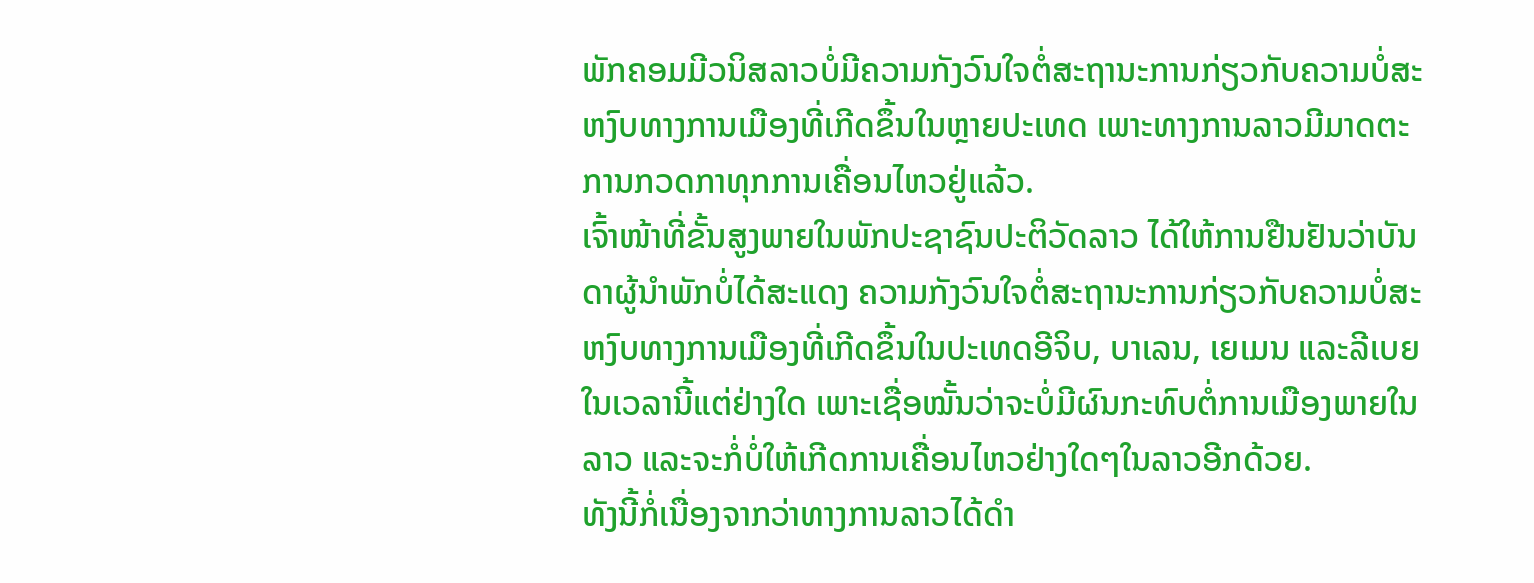ພັກຄອມມີວນິສລາວບໍ່ມີຄວາມກັງວົນໃຈຕໍ່ສະຖານະການກ່ຽວກັບຄວາມບໍ່ສະຫງົບທາງການເມືອງທີ່ເກີດຂຶ້ນໃນຫຼາຍປະເທດ ເພາະທາງການລາວມີມາດຕະການກວດກາທຸກການເຄື່ອນໄຫວຢູ່ແລ້ວ.
ເຈົ້າໜ້າທີ່ຂັ້ນສູງພາຍໃນພັກປະຊາຊົນປະຕິວັດລາວ ໄດ້ໃຫ້ການຢືນຢັນວ່າບັນດາຜູ້ນໍາພັກບໍ່ໄດ້ສະແດງ ຄວາມກັງວົນໃຈຕໍ່ສະຖານະການກ່ຽວກັບຄວາມບໍ່ສະຫງົບທາງການເມືອງທີ່ເກີດຂຶ້ນໃນປະເທດອີຈິບ, ບາເລນ, ເຍເມນ ແລະລີເບຍໃນເວລານີ້ແຕ່ຢ່າງໃດ ເພາະເຊື່ອໝັ້ນວ່າຈະບໍ່ມີຜົນກະທົບຕໍ່ການເມືອງພາຍໃນ ລາວ ແລະຈະກໍ່ບໍ່ໃຫ້ເກີດການເຄື່ອນໄຫວຢ່າງໃດໆໃນລາວອີກດ້ວຍ.
ທັງນີ້ກໍ່ເນື່ອງຈາກວ່າທາງການລາວໄດ້ດໍາ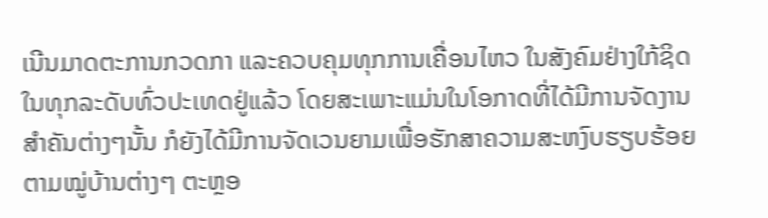ເນີນມາດຕະການກວດກາ ແລະຄວບຄຸມທຸກການເຄື່ອນໄຫວ ໃນສັງຄົມຢ່າງໃກ້ຊິດໃນທຸກລະດັບທົ່ວປະເທດຢູ່ແລ້ວ ໂດຍສະເພາະແມ່ນໃນໂອກາດທີ່ໄດ້ມີການຈັດງານສໍາຄັນຕ່າງໆນັ້ນ ກໍຍັງໄດ້ມີການຈັດເວນຍາມເພື່ອຮັກສາຄວາມສະຫງົບຮຽບຮ້ອຍຕາມໝູ່ບ້ານຕ່າງໆ ຕະຫຼອ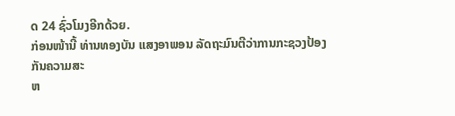ດ 24 ຊົ່ວໂມງອີກດ້ວຍ.
ກ່ອນໜ້ານີ້ ທ່ານທອງບັນ ແສງອາພອນ ລັດຖະມົນຕີວ່າການກະຊວງປ້ອງກັນຄວາມສະ
ຫ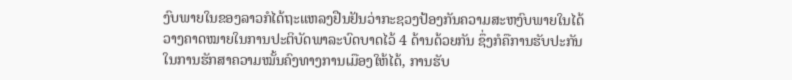ງົບພາຍໃນຂອງລາວກໍໄດ້ຖະແຫລງຢືນຢັນວ່າກະຊວງປ້ອງກັນຄວາມສະຫງົບພາຍໃນໄດ້
ວາງຄາດໝາຍໃນການປະຕິບັດພາລະບົດບາດໄວ້ 4 ດ້ານດ້ວຍກັນ ຊຶ່ງກໍຄືການຮັບປະກັນ
ໃນການຮັກສາຄວາມໝັ້ນຄົງທາງການເມືອງໃຫ້ໄດ້, ການຮັບ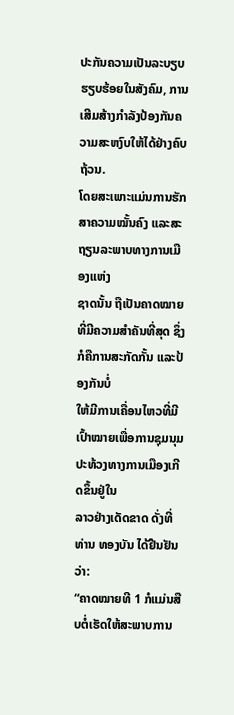ປະກັນຄວາມເປັນລະບຽບ
ຮຽບຮ້ອຍໃນສັງຄົມ, ການເສີມສ້າງກຳລັງປ້ອງກັນຄວາມສະຫງົບໃຫ້ໄດ້ຢ່າງຄົບຖ້ວນ.
ໂດຍສະເພາະແມ່ນການຮັກສາຄວາມໝັ້ນຄົງ ແລະສະຖຽນລະພາບທາງການເມືອງແຫ່ງ
ຊາດນັ້ນ ຖືເປັນຄາດໝາຍທີ່ມີຄວາມສຳຄັນທີ່ສຸດ ຊຶ່ງກໍຄືການສະກັດກັ້ນ ແລະປ້ອງກັນບໍ່
ໃຫ້ມີການເຄື່ອນໄຫວທີ່ມີເປົ້າໝາຍເພື່ອການຊຸມນຸມປະທ້ວງທາງການເມືອງເກີດຂຶ້ນຢູ່ໃນ
ລາວຢ່າງເດັດຂາດ ດັ່ງທີ່ທ່ານ ທອງບັນ ໄດ້ຢືນຢັນວ່າ:
“ຄາດໝາຍທີ 1 ກໍແມ່ນສືບຕໍ່ເຮັດໃຫ້ສະພາບການ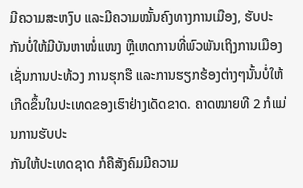ມີຄວາມສະຫງົບ ແລະມີຄວາມໝັ້ນຄົງທາງການເມືອງ, ຮັບປະ ກັນບໍ່ໃຫ້ມີບັນຫາໜໍ່ແໜງ ຫຼືເຫດການທີ່ພົວພັນເຖິງການເມືອງ ເຊັ່ນການປະທ້ວງ ການຮຸກຮື ແລະການຮຽກຮ້ອງຕ່າງໆນັ້ນບໍ່ໃຫ້ເກີດຂຶ້ນໃນປະເທດຂອງເຮົາຢ່າງເດັດຂາດ. ຄາດໝາຍທີ 2 ກໍແມ່ນການຮັບປະ
ກັນໃຫ້ປະເທດຊາດ ກໍຄືສັງຄົມມີຄວາມ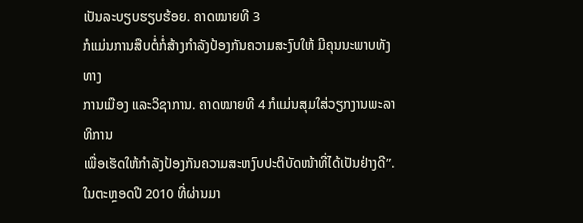ເປັນລະບຽບຮຽບຮ້ອຍ. ຄາດໝາຍທີ 3
ກໍແມ່ນການສືບຕໍ່ກໍ່ສ້າງກໍາລັງປ້ອງກັນຄວາມສະງົບໃຫ້ ມີຄຸນນະພາບທັງທາງ
ການເມືອງ ແລະວິຊາການ. ຄາດໝາຍທີ 4 ກໍແມ່ນສຸມໃສ່ວຽກງານພະລາທິການ
ເພື່ອເຮັດໃຫ້ກໍາລັງປ້ອງກັນຄວາມສະຫງົບປະຕິບັດໜ້າທີ່ໄດ້ເປັນຢ່າງດີ”.
ໃນຕະຫຼອດປີ 2010 ທີ່ຜ່ານມາ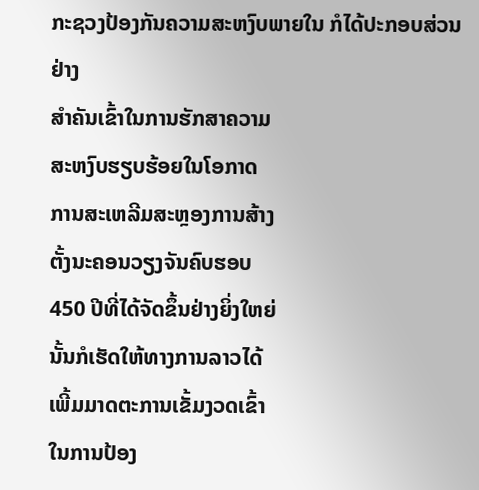ກະຊວງປ້ອງກັນຄວາມສະຫງົບພາຍໃນ ກໍໄດ້ປະກອບສ່ວນຢ່າງ
ສໍາຄັນເຂົ້າໃນການຮັກສາຄວາມ
ສະຫງົບຮຽບຮ້ອຍໃນໂອກາດ
ການສະເຫລີມສະຫຼອງການສ້າງ
ຕັ້ງນະຄອນວຽງຈັນຄົບຮອບ
450 ປີທີ່ໄດ້ຈັດຂຶ້ນຢ່າງຍິ່ງໃຫຍ່
ນັ້ນກໍເຮັດໃຫ້ທາງການລາວໄດ້
ເພີ້ມມາດຕະການເຂັ້ມງວດເຂົ້າ
ໃນການປ້ອງ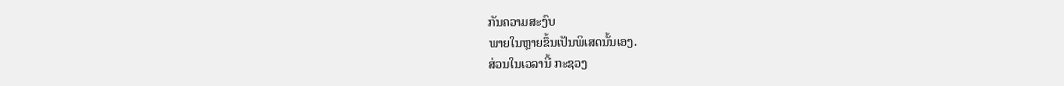ກັນຄວາມສະງົບ
ພາຍໃນຫຼາຍຂຶ້ນເປັນພິເສດນັ້ນເອງ.
ສ່ວນໃນເວລານີ້ ກະຊວງ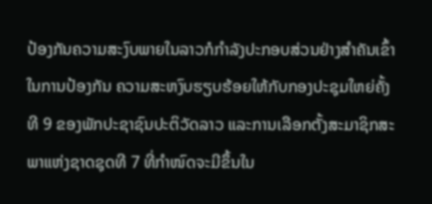ປ້ອງກັນຄວາມສະງົບພາຍໃນລາວກໍກໍາລັງປະກອບສ່ວນຢ່າງສໍາຄັນເຂົ້າໃນການປ້ອງກັນ ຄວາມສະຫງົບຮຽບຮ້ອຍໃຫ້ກັບກອງປະຊຸມໃຫຍ່ຄັ້ງທີ 9 ຂອງພັກປະຊາຊົນປະຕິວັດລາວ ແລະການເລືອກຕັ້ງສະມາຊິກສະພາແຫ່ງຊາດຊຸດທີ 7 ທີ່ກໍາໜົດຈະມີຂຶ້ນໃນ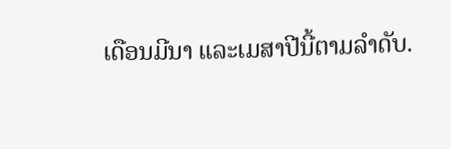ເດືອນມີນາ ແລະເມສາປີນີ້ຕາມລໍາດັບ.